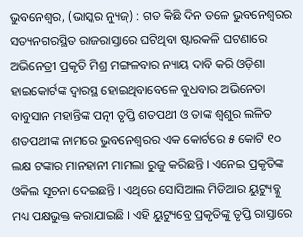ଭୁବନେଶ୍ୱର, (ଭାସ୍କର ନ୍ୟୁଜ୍) : ଗତ କିଛି ଦିନ ତଳେ ଭୁବନେଶ୍ୱରର ସତ୍ୟନଗରସ୍ଥିତ ରାଜରାସ୍ତାରେ ଘଟିଥିବା ଷ୍ଟାରକଳି ଘଟଣାରେ ଅଭିନେତ୍ରୀ ପ୍ରକୃତି ମିଶ୍ର ମଙ୍ଗଳବାର ନ୍ୟାୟ ଦାବି କରି ଓଡ଼ିଶା ହାଇକୋର୍ଟଙ୍କ ଦ୍ୱାରସ୍ଥ ହୋଇଥିବାବେଳେ ବୁଧବାର ଅଭିନେତା ବାବୁସାନ ମହାନ୍ତିଙ୍କ ପତ୍ନୀ ତୃପ୍ତି ଶତପଥୀ ଓ ତାଙ୍କ ଶ୍ୱଶୁର ଲଳିତ ଶତପଥୀଙ୍କ ନାମରେ ଭୁବନେଶ୍ୱରର ଏକ କୋର୍ଟରେ ୫ କୋଟି ୧୦ ଲକ୍ଷ ଟଙ୍କାର ମାନହାନୀ ମାମଲା ରୁଜୁ କରିଛନ୍ତି । ଏନେଇ ପ୍ରକୃତିଙ୍କ ଓକିଲ ସୂଚନା ଦେଇଛନ୍ତି । ଏଥିରେ ସୋସିଆଲ ମିଡିଆର ୟୁଟ୍ୟୁବ୍କୁ ମଧ୍ୟ ପକ୍ଷଭୁକ୍ତ କରାଯାଇଛି । ଏହି ୟୁଟ୍ୟୁବ୍ରେ ପ୍ରକୃତିଙ୍କୁ ତୃପ୍ତି ରାସ୍ତାରେ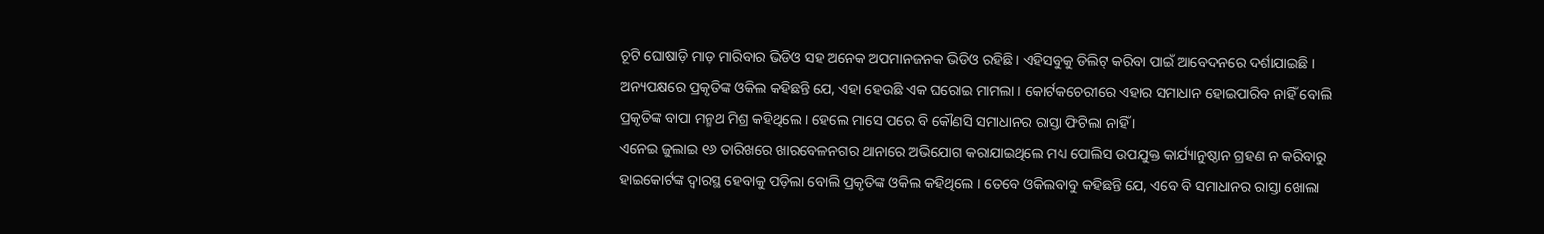ଚୂଟି ଘୋଷାଡ଼ି ମାଡ଼ ମାରିବାର ଭିଡିଓ ସହ ଅନେକ ଅପମାନଜନକ ଭିଡିଓ ରହିଛି । ଏହିସବୁକୁ ଡିଲିଟ୍ କରିବା ପାଇଁ ଆବେଦନରେ ଦର୍ଶାଯାଇଛି । ଅନ୍ୟପକ୍ଷରେ ପ୍ରକୃତିଙ୍କ ଓକିଲ କହିଛନ୍ତି ଯେ, ଏହା ହେଉଛି ଏକ ଘରୋଇ ମାମଲା । କୋର୍ଟକଚେରୀରେ ଏହାର ସମାଧାନ ହୋଇପାରିବ ନାହିଁ ବୋଲି ପ୍ରକୃତିଙ୍କ ବାପା ମନ୍ମଥ ମିଶ୍ର କହିଥିଲେ । ହେଲେ ମାସେ ପରେ ବି କୌଣସି ସମାଧାନର ରାସ୍ତା ଫିଟିଲା ନାହିଁ ।
ଏନେଇ ଜୁଲାଇ ୧୬ ତାରିଖରେ ଖାରବେଳନଗର ଥାନାରେ ଅଭିଯୋଗ କରାଯାଇଥିଲେ ମଧ୍ୟ ପୋଲିସ ଉପଯୁକ୍ତ କାର୍ଯ୍ୟାନୁଷ୍ଠାନ ଗ୍ରହଣ ନ କରିବାରୁ ହାଇକୋର୍ଟଙ୍କ ଦ୍ୱାରସ୍ଥ ହେବାକୁ ପଡ଼ିଲା ବୋଲି ପ୍ରକୃତିଙ୍କ ଓକିଲ କହିଥିଲେ । ତେବେ ଓକିଲବାବୁ କହିଛନ୍ତି ଯେ, ଏବେ ବି ସମାଧାନର ରାସ୍ତା ଖୋଲା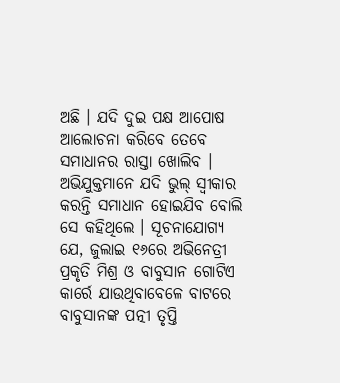ଅଛି । ଯଦି ଦୁଇ ପକ୍ଷ ଆପୋଷ ଆଲୋଚନା କରିବେ ତେବେ ସମାଧାନର ରାସ୍ତା ଖୋଲିବ । ଅଭିଯୁକ୍ତମାନେ ଯଦି ଭୁଲ୍ ସ୍ୱୀକାର କରନ୍ତି ସମାଧାନ ହୋଇଯିବ ବୋଲି ସେ କହିଥିଲେ । ସୂଚନାଯୋଗ୍ୟ ଯେ, ଜୁଲାଇ ୧୬ରେ ଅଭିନେତ୍ରୀ ପ୍ରକୃତି ମିଶ୍ର ଓ ବାବୁସାନ ଗୋଟିଏ କାର୍ରେ ଯାଉଥିବାବେଳେ ବାଟରେ ବାବୁସାନଙ୍କ ପତ୍ନୀ ତୃପ୍ତି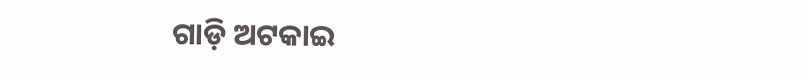ଗାଡ଼ି ଅଟକାଇ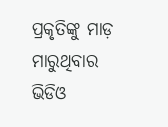ପ୍ରକୃତିଙ୍କୁ ମାଡ଼ ମାରୁଥିବାର ଭିଡିଓ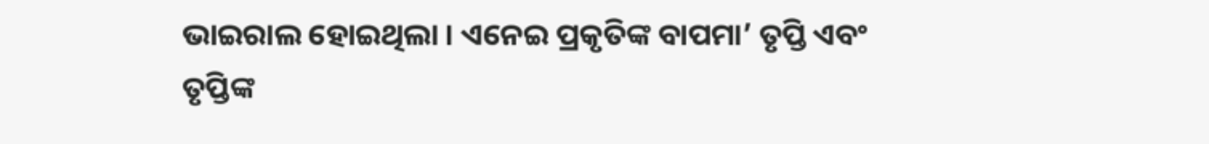ଭାଇରାଲ ହୋଇଥିଲା । ଏନେଇ ପ୍ରକୃତିଙ୍କ ବାପମା’ ତୃପ୍ତି ଏବଂ ତୃପ୍ତିଙ୍କ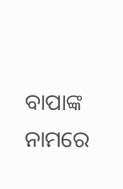ବାପାଙ୍କ ନାମରେ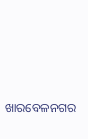ଖାରବେଳନଗର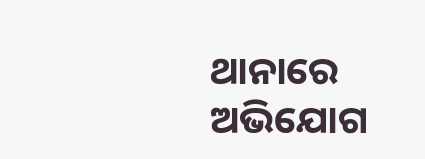ଥାନାରେ ଅଭିଯୋଗ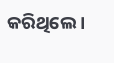କରିଥିଲେ ।